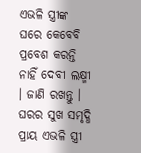ଏଭଳି ସ୍ତ୍ରୀଙ୍କ ଘରେ କେବେବି ପ୍ରବେଶ କରନ୍ତି ନାହିଁ ଦେବୀ ଲକ୍ଷ୍ମୀ । ଜାଣି ରଖନ୍ତୁ ।
ଘରର ସୁଖ ସମୃଦ୍ଧି ପ୍ରାୟ ଏଭଳି ସ୍ତ୍ରୀ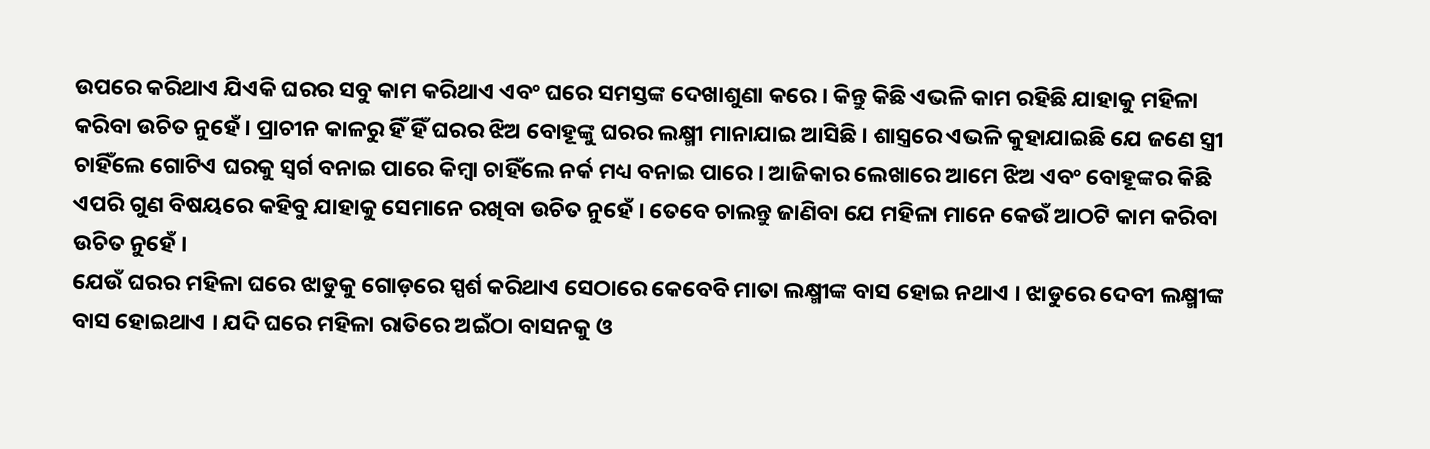ଉପରେ କରିଥାଏ ଯିଏକି ଘରର ସବୁ କାମ କରିଥାଏ ଏବଂ ଘରେ ସମସ୍ତଙ୍କ ଦେଖାଶୁଣା କରେ । କିନ୍ତୁ କିଛି ଏଭଳି କାମ ରହିଛି ଯାହାକୁ ମହିଳା କରିବା ଉଚିତ ନୁହେଁ । ପ୍ରାଚୀନ କାଳରୁ ହିଁ ହିଁ ଘରର ଝିଅ ବୋହୂଙ୍କୁ ଘରର ଲକ୍ଷ୍ମୀ ମାନାଯାଇ ଆସିଛି । ଶାସ୍ତ୍ରରେ ଏଭଳି କୁହାଯାଇଛି ଯେ ଜଣେ ସ୍ତ୍ରୀ ଚାହିଁଲେ ଗୋଟିଏ ଘରକୁ ସ୍ୱର୍ଗ ବନାଇ ପାରେ କିମ୍ବା ଚାହିଁଲେ ନର୍କ ମଧ୍ୟ ବନାଇ ପାରେ । ଆଜିକାର ଲେଖାରେ ଆମେ ଝିଅ ଏବଂ ବୋହୂଙ୍କର କିଛି ଏପରି ଗୁଣ ବିଷୟରେ କହିବୁ ଯାହାକୁ ସେମାନେ ରଖିବା ଉଚିତ ନୁହେଁ । ତେବେ ଚାଲନ୍ତୁ ଜାଣିବା ଯେ ମହିଳା ମାନେ କେଉଁ ଆଠଟି କାମ କରିବା ଉଚିତ ନୁହେଁ ।
ଯେଉଁ ଘରର ମହିଳା ଘରେ ଝାଡୁକୁ ଗୋଡ଼ରେ ସ୍ପର୍ଶ କରିଥାଏ ସେଠାରେ କେବେବି ମାତା ଲକ୍ଷ୍ମୀଙ୍କ ବାସ ହୋଇ ନଥାଏ । ଝାଡୁରେ ଦେବୀ ଲକ୍ଷ୍ମୀଙ୍କ ବାସ ହୋଇଥାଏ । ଯଦି ଘରେ ମହିଳା ରାତିରେ ଅଇଁଠା ବାସନକୁ ଓ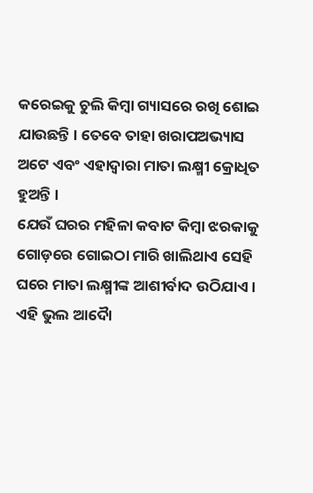କରେଇକୁ ଚୁଲି କିମ୍ବା ଗ୍ୟାସରେ ରଖି ଶୋଇ ଯାଉଛନ୍ତି । ତେବେ ତାହା ଖରାପଅଭ୍ୟାସ ଅଟେ ଏବଂ ଏହାଦ୍ବାରା ମାତା ଲକ୍ଷ୍ମୀ କ୍ରୋଧିତ ହୁଅନ୍ତି ।
ଯେଉଁ ଘରର ମହିଳା କବାଟ କିମ୍ବା ଝରକାକୁ ଗୋଡ଼ରେ ଗୋଇଠା ମାରି ଖାଲିଥାଏ ସେହି ଘରେ ମାତା ଲକ୍ଷ୍ମୀଙ୍କ ଆଶୀର୍ବାଦ ଉଠିଯାଏ । ଏହି ଭୁଲ ଆଦୋୖ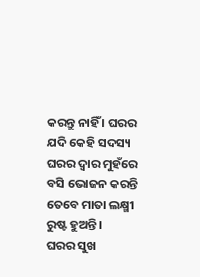କରନ୍ତୁ ନାହିଁ । ଘରର ଯଦି କେହି ସଦସ୍ୟ ଘରର ଦ୍ୱାର ମୁହଁରେ ବସି ଭୋଜନ କରନ୍ତି ତେବେ ମାତା ଲକ୍ଷ୍ମୀ ରୁଷ୍ଟ ହୁଅନ୍ତି ।
ଘରର ସୁଖ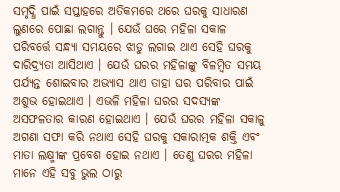ସମୃଦ୍ଧି ପାଇଁ ସପ୍ତାହରେ ଅତିକମରେ ଥରେ ଘରକୁ ସାଧାରଣ ଲୁଣରେ ପୋଛା ଲଗାନ୍ତୁ । ଯେଉଁ ଘରେ ମହିଳା ସକାଳ ପରିବର୍ତ୍ତେ ସନ୍ଧ୍ୟା ସମୟରେ ଝାଡୁ ଲଗାଇ ଥାଏ ସେହି ଘରକୁ ଦାରିଦ୍ର୍ୟତା ଆସିଥାଏ । ଯେଉଁ ଘରର ମହିଳାଙ୍କୁ ବିଳମ୍ବିତ ସମୟ ପର୍ଯ୍ୟନ୍ତ ଶୋଇବାର ଅଭ୍ୟାସ ଥାଏ ତାହା ଘର ପରିବାର ପାଇଁ ଅଶୁଭ ହୋଇଥାଏ । ଏଭଳି ମହିଳା ଘରର ସଦସ୍ୟଙ୍କ ଅସଫଳତାର କାରଣ ହୋଇଥାଏ । ଯେଉଁ ଘରର ମହିଳା ସକାଳୁ ଅଗଣା ସଫା କରି ନଥାଏ ସେହି ଘରକୁ ସକାରାତ୍ମକ ଶକ୍ତି ଏବଂ ମାତା ଲକ୍ଷ୍ମୀଙ୍କ ପ୍ରବେଶ ହୋଇ ନଥାଏ । ତେଣୁ ଘରର ମହିଳା ମାନେ ଏହି ସବୁ ଭୁଲ ଠାରୁ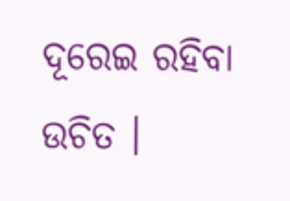ଦୂରେଇ ରହିବା ଉଚିତ ।